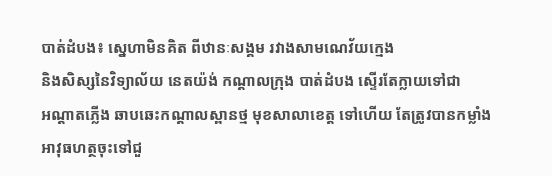បាត់ដំបង៖ ស្នេហាមិនគិត ពីឋានៈសង្គម រវាងសាមណេវ័យក្មេង
និងសិស្សនៃវិទ្យាល័យ នេតយ៉ង់ កណ្តាលក្រុង បាត់ដំបង ស្ទើរតែក្លាយទៅជា
អណ្តាតភ្លើង ឆាបឆេះកណ្តាលស្ពានថ្ម មុខសាលាខេត្ត ទៅហើយ តែត្រូវបានកម្លាំង
អាវុធហត្ថចុះទៅជួ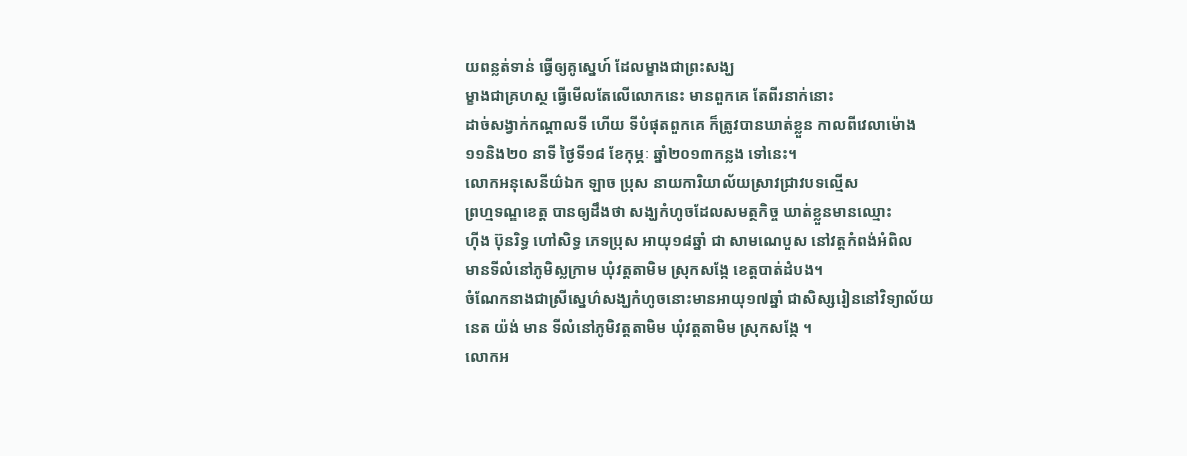យពន្លត់ទាន់ ធ្វើឲ្យគូស្នេហ៍ ដែលម្ខាងជាព្រះសង្ឃ
ម្ខាងជាគ្រហស្ថ ធ្វើមើលតែលើលោកនេះ មានពួកគេ តែពីរនាក់នោះ
ដាច់សង្វាក់កណ្តាលទី ហើយ ទីបំផុតពួកគេ ក៏ត្រូវបានឃាត់ខ្លួន កាលពីវេលាម៉ោង
១១និង២០ នាទី ថ្ងៃទី១៨ ខែកុម្ភៈ ឆ្នាំ២០១៣កន្លង ទៅនេះ។
លោកអនុសេនីយ៌ឯក ឡាច ប្រុស នាយការិយាល័យស្រាវជ្រាវបទល្មើស
ព្រហ្មទណ្ឌខេត្ត បានឲ្យដឹងថា សង្ឃកំហូចដែលសមត្ថកិច្ច ឃាត់ខ្លួនមានឈ្មោះ
ហ៊ីង ប៊ុនរិទ្ធ ហៅសិទ្ធ ភេទប្រុស អាយុ១៨ឆ្នាំ ជា សាមណេបួស នៅវត្តកំពង់អំពិល
មានទីលំនៅភូមិស្លក្រាម ឃុំវត្តតាមិម ស្រុកសង្កែ ខេត្តបាត់ដំបង។
ចំណែកនាងជាស្រីស្នេហ៌សង្ឃកំហូចនោះមានអាយុ១៧ឆ្នាំ ជាសិស្សរៀននៅវិទ្យាល័យនេត យ៉ង់ មាន ទីលំនៅភូមិវត្តតាមិម ឃុំវត្តតាមិម ស្រុកសង្កែ ។
លោកអ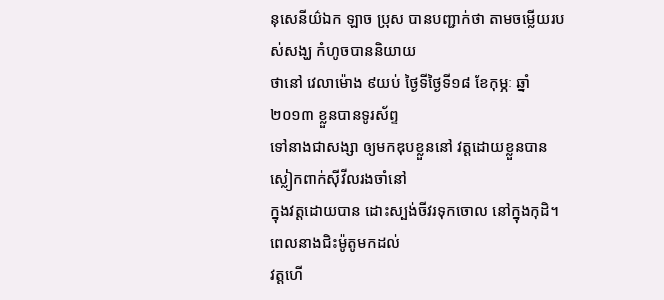នុសេនីយ៌ឯក ឡាច ប្រុស បានបញ្ជាក់ថា តាមចម្លើយរបស់សង្ឃ កំហូចបាននិយាយ
ថានៅ វេលាម៉ោង ៩យប់ ថ្ងៃទីថ្ងៃទី១៨ ខែកុម្ភៈ ឆ្នាំ២០១៣ ខ្លួនបានទូរស័ព្ទ
ទៅនាងជាសង្សា ឲ្យមកឌុបខ្លួននៅ វត្តដោយខ្លួនបាន ស្លៀកពាក់ស៊ីវីលរងចាំនៅ
ក្នុងវត្តដោយបាន ដោះស្បង់ចីវរទុកចោល នៅក្នុងកុដិ។ ពេលនាងជិះម៉ូតូមកដល់
វត្តហើ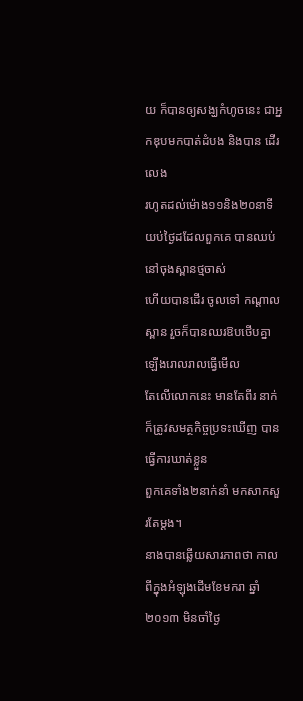យ ក៏បានឲ្យសង្ឃកំហូចនេះ ជាអ្នកឌុបមកបាត់ដំបង និងបាន ដើរលេង
រហូតដល់ម៉ោង១១និង២០នាទី យប់ថ្ងៃដដែលពួកគេ បានឈប់នៅចុងស្ពានថ្មចាស់
ហើយបានដើរ ចូលទៅ កណ្តាលស្ពាន រួចក៏បានឈរឱបថើបគ្នា ឡើងរោលរាលធ្វើមើល
តែលើលោកនេះ មានតែពីរ នាក់ ក៏ត្រូវសមត្ថកិច្ចប្រទះឃើញ បានធ្វើការឃាត់ខ្លួន
ពួកគេទាំង២នាក់នាំ មកសាកសួរតែម្តង។
នាងបានឆ្លើយសារភាពថា កាលពីក្នុងអំឡុងដើមខែមករា ឆ្នាំ២០១៣ មិនចាំថ្ងៃ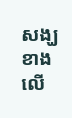សង្ឃខាងលើ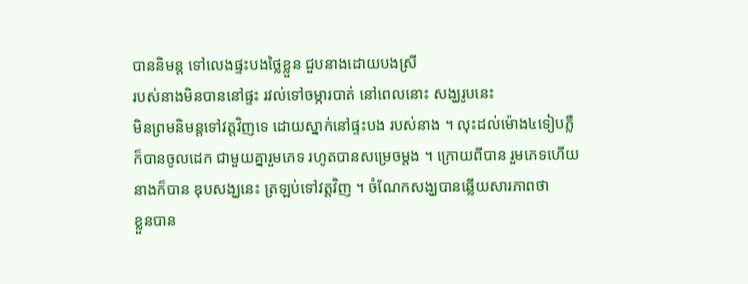បាននិមន្ត ទៅលេងផ្ទះបងថ្លៃខ្លួន ជួបនាងដោយបងស្រី
របស់នាងមិនបាននៅផ្ទះ រវល់ទៅចម្ការបាត់ នៅពេលនោះ សង្ឃរូបនេះ
មិនព្រមនិមន្តទៅវត្តវិញទេ ដោយស្នាក់នៅផ្ទះបង របស់នាង ។ លុះដល់ម៉ោង៤ទៀបភ្លឺ
ក៏បានចូលដេក ជាមួយគ្នារួមភេទ រហូតបានសម្រេចម្តង ។ ក្រោយពីបាន រួមភេទហើយ
នាងក៏បាន ឌុបសង្ឃនេះ ត្រឡប់ទៅវត្តវិញ ។ ចំណែកសង្ឃបានឆ្លើយសារភាពថា
ខ្លួនបាន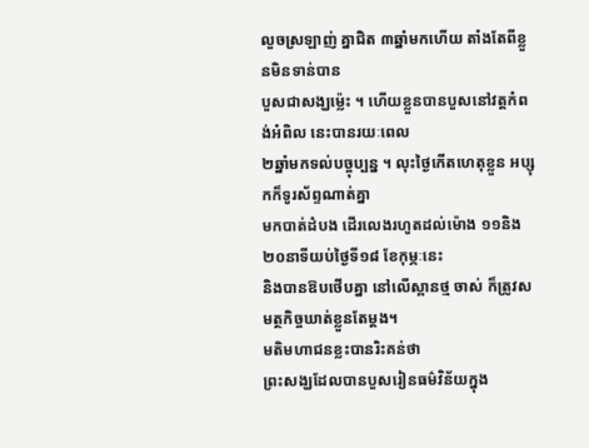លួចស្រឡាញ់ គ្នាជិត ៣ឆ្នាំមកហើយ តាំងតែពីខ្លួនមិនទាន់បាន
បួសជាសង្ឃម្ល៉េះ ។ ហើយខ្លួនបានបួសនៅវត្តកំពង់អំពិល នេះបានរយៈពេល
២ឆ្នាំមកទល់បច្ចុប្បន្ន ។ លុះថ្ងៃកើតហេតុខ្លួន អប្សុកក៏ទូរស័ព្ទណាត់គ្នា
មកបាត់ដំបង ដើរលេងរហូតដល់ម៉ោង ១១និង២០នាទីយប់ថ្ងៃទី១៨ ខែកុម្ភៈនេះ
និងបានឱបថើបគ្នា នៅលើស្ពានថ្ម ចាស់ ក៏ត្រូវសមត្ថកិច្ចឃាត់ខ្លួនតែម្តង។
មតិមហាជនខ្លះបានរិះគន់ថា
ព្រះសង្ឃដែលបានបួសរៀនធម៌វិន័យក្នុង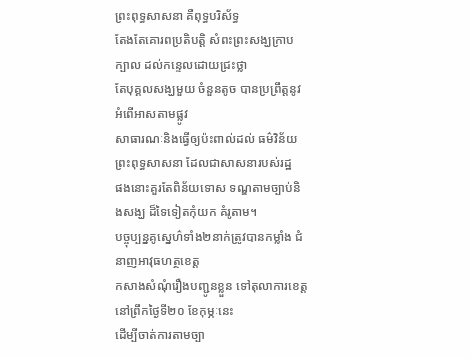ព្រះពុទ្ធសាសនា គឺពុទ្ធបរិស័ទ្ធ
តែងតែគោរពប្រតិបត្តិ សំពះព្រះសង្ឃក្រាបក្បាល ដល់កន្ទេលដោយជ្រះថ្លា
តែបុគ្គលសង្ឃមួយ ចំនួនតូច បានប្រព្រឹត្តនូវអំពើអាសតាមផ្លូវ
សាធារណៈនិងធ្វើឲ្យប៉ះពាល់ដល់ ធម៌វិន័យព្រះពុទ្ធសាសនា ដែលជាសាសនារបស់រដ្ឋ
ផងនោះគួរតែពិន័យទោស ទណ្ឌតាមច្បាប់និងសង្ឃ ដ៏ទៃទៀតកុំយក គំរូតាម។
បច្ចុប្បន្នគូស្នេហ៌ទាំង២នាក់ត្រូវបានកម្លាំង ជំនាញអាវុធហត្ថខេត្ត
កសាងសំណុំរឿងបញ្ជូនខ្លួន ទៅតុលាការខេត្ត នៅព្រឹកថ្ងៃទី២០ ខែកុម្ភៈនេះ
ដើម្បីចាត់ការតាមច្បា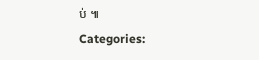ប់ ៕
Categories: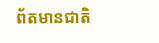ព័តមានជាតិ